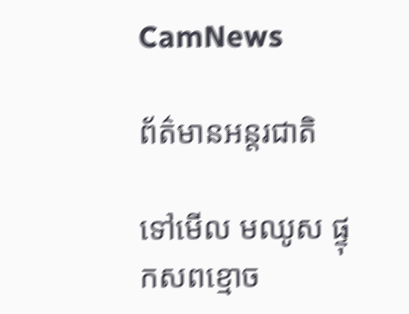CamNews

ព័ត៌មានអន្តរជាតិ

ទៅមើល មឈូស ផ្ទុកសពខ្មោច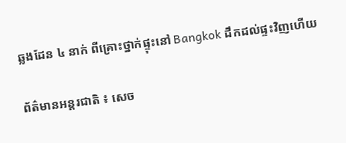ឆ្លងដែន ៤ នាក់ ពីគ្រោះថ្នាក់ផ្ទុះនៅ Bangkok ដឹកដល់ផ្ទះវិញហើយ

ព័ត៌មានអន្តរជាតិ ៖ សេច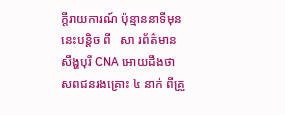ក្តីរាយការណ៍ ប៉ុន្មាននាទីមុននេះបន្តិច ពី   សា រព័ត៌មាន សឹង្ហបុរី CNA អោយដឹងថា សពជនរងគ្រោះ ៤ នាក់ ពីគ្រួ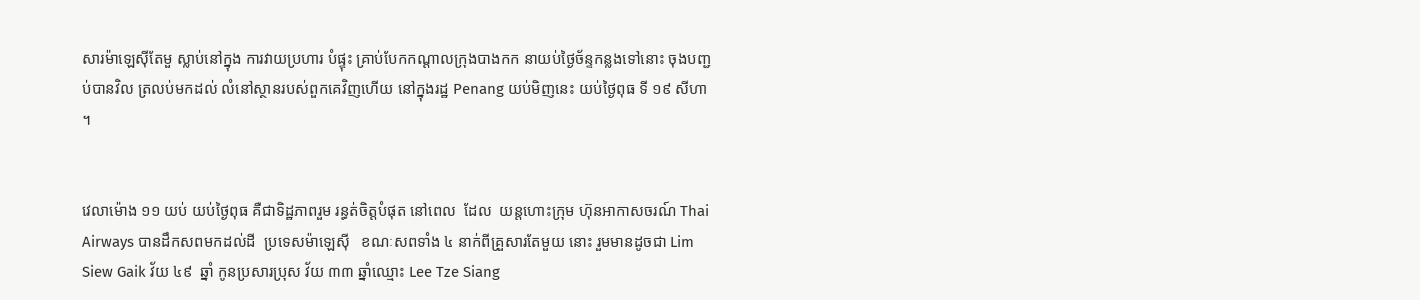សារម៉ាឡេស៊ីតែមួ ស្លាប់នៅក្នុង ការវាយប្រហារ បំផ្ទុះ គ្រាប់បែកកណ្តាលក្រុងបាងកក នាយប់ថ្ងៃច័ន្ទកន្លងទៅនោះ ចុងបញ្ជប់បានវិល ត្រលប់មកដល់ លំនៅស្ថានរបស់ពួកគេវិញហើយ នៅក្នុងរដ្ឋ Penang យប់មិញនេះ យប់ថ្ងៃពុធ ទី ១៩ សីហា ។


វេលាម៉ោង ១១ យប់ យប់ថ្ងៃពុធ គឺជាទិដ្ឋភាពរួម រន្ធត់ចិត្តបំផុត នៅពេល  ដែល  យន្តហោះក្រុម ហ៊ុនអាកាសចរណ៍ Thai Airways បានដឹកសពមកដល់ដី  ប្រទេសម៉ាឡេស៊ី   ខណៈសពទាំង ៤ នាក់ពីគ្រួសារតែមួយ នោះ រួមមានដូចជា Lim Siew Gaik វ័យ ៤៩  ឆ្នាំ កូនប្រសារប្រុស វ័យ ៣៣ ឆ្នាំឈ្មោះ Lee Tze Siang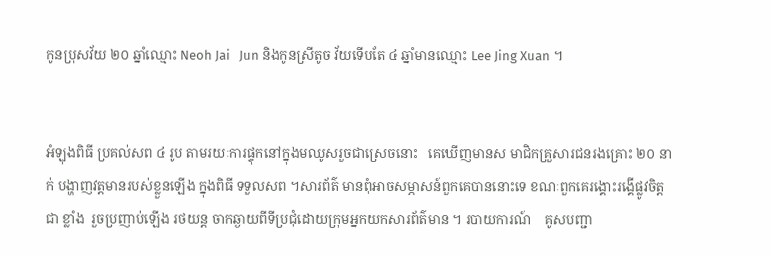កូនប្រុសវ័យ ២០ ឆ្នាំឈ្មោះ Neoh Jai   Jun និងកូនស្រីតូច វ័យទើបតែ ៤ ឆ្នាំមានឈ្មោះ Lee Jing Xuan ។


អំឡុងពិធី ប្រគល់សព ៤ រូប តាមរយៈការផ្ទុកនៅក្នុងមឈូសរួចជាស្រេចនោះ   គេឃើញមានស មាជិកគ្រួសារជនរងគ្រោះ ២០ នាក់ បង្ហាញវត្តមានរបស់ខ្លួនឡើង ក្នុងពិធី ទទួលសព ។សារព័ត៌ មានពុំអាចសម្ភាសន៍ពួកគេបាននោះទេ ខណៈពួកគេរង្គោះរង្គើផ្លូវចិត្ត  ជា ខ្លាំង  រួចប្រញាប់ឡើង រថយន្ត ចាកឆ្ងាយពីទីប្រជុំដោយក្រុមអ្នកយកសារព័ត៌មាន ។ របាយការណ៍    គូសបញ្ជា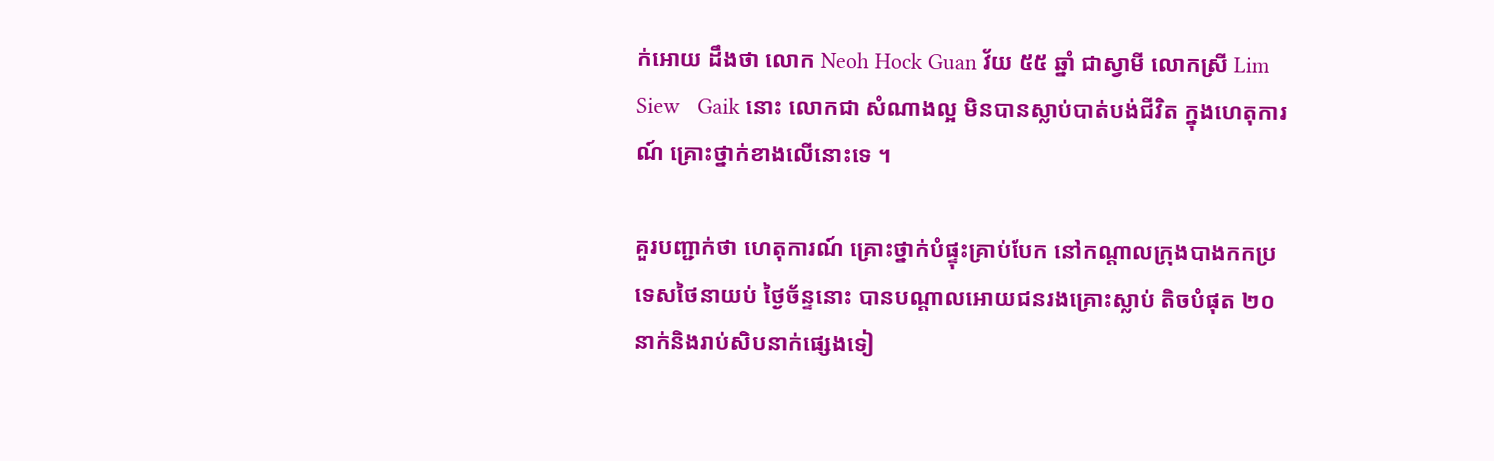ក់អោយ ដឹងថា លោក Neoh Hock Guan វ័យ ៥៥ ឆ្នាំ ជាស្វាមី លោកស្រី Lim Siew   Gaik នោះ លោកជា សំណាងល្អ មិនបានស្លាប់បាត់បង់ជីវិត ក្នុងហេតុការណ៍ គ្រោះថ្នាក់ខាងលើនោះទេ ។

គួរបញ្ជាក់ថា ហេតុការណ៍ គ្រោះថ្នាក់បំផ្ទុះគ្រាប់បែក នៅកណ្តាលក្រុងបាងកកប្រទេសថៃនាយប់ ថ្ងៃច័ន្ទនោះ បានបណ្តាលអោយជនរងគ្រោះស្លាប់ តិចបំផុត ២០នាក់និងរាប់សិបនាក់ផ្សេងទៀ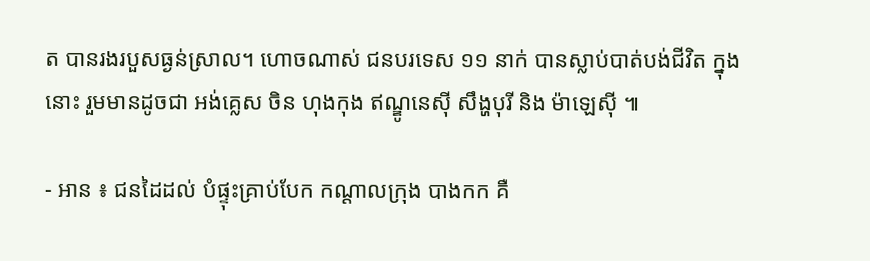ត បានរងរបួសធ្ងន់ស្រាល។ ហោចណាស់ ជនបរទេស ១១ នាក់ បានស្លាប់បាត់បង់ជីវិត ក្នុងនោះ រួមមានដូចជា អង់គ្លេស ចិន ហុងកុង ឥណ្ឌូនេស៊ី សឹង្ហបុរី និង ម៉ាឡេស៊ី ៕

- អាន ៖ ជនដៃដល់ បំផ្ទុះគ្រាប់បែក កណ្តាលក្រុង បាងកក គឺ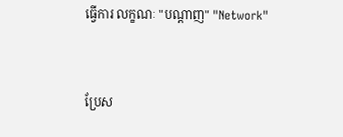ធ្វើការ លក្ខណៈ "បណ្តាញ" "Network"


ប្រែស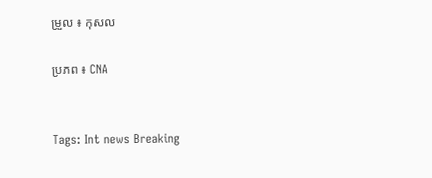ម្រួល ៖ កុសល

ប្រភព ៖ CNA


Tags: Int news Breaking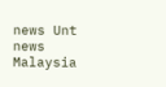news Unt news Malaysia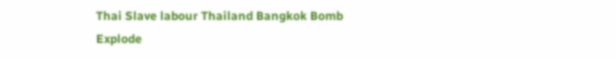Thai Slave labour Thailand Bangkok Bomb Explode